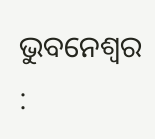ଭୁବନେଶ୍ୱର :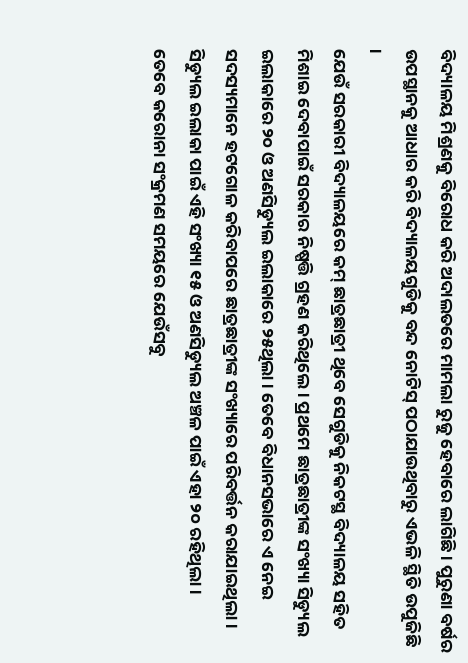ବିଦ୍ୟାଳୟ ମିଶ୍ରଣକୁ ବିରୋଧ କରି ଅଦାଲତରେ ମାମଲା ରୁଜୁ ହେବାରେ ଲାଗିଛି । ପୁରୁଣା ବର୍ଷର ଉପସ୍ଥାନକୁ ଆଧାର କରି ବିଦ୍ୟାଳୟଗୁଡିକୁ ବନ୍ଦ ନୋଟିସ୍ ପଠାଯାଉଥିବାରୁ ଏଭଳି ସ୍ଥିତି ଉପୁଜିଛି ।
ଯେଉଁ ସରକାରୀ ବିଦ୍ୟାଳୟରେ କମ୍ ଛାତ୍ରଛାତ୍ରୀ ଥିବେ ସେଗୁଡିକୁ ନିକଟସ୍ଥ ବିଦ୍ୟାଳୟ ସହିତ ମିଶାଇ ଦେବାପାଇଁ ସରକାର ନିଷ୍ପତ୍ତି ଗ୍ରହଣ କରିଥିଲେ । ପ୍ରଥମେ ଛାତ୍ରଛାତ୍ରୀଙ୍କ ସଂଖ୍ୟା ସିଡ୍ୟୁଲ ଇଲାକାରେ ୨୦ ଓ ଅଣସିଡ୍ୟୁଲ ଇଲାକାରେ ୨୫ଥିଲା । ତେବେ ବିଧାନସଭାରେ ଏ ନେଇ ସଦସ୍ୟମାନେ ହଟଗୋଳ କରିବାପରେ ଛାତ୍ରଛାତ୍ରୀଙ୍କ ସଂଖ୍ୟାରେ ପରିବର୍ତ୍ତନ କରାଯାଇଥିଲା । ସିଡ୍ୟୁଲ ଇଲାକା ପାଇଁ ଏହି ସଂଖ୍ୟା ୧୫ ଓ ଅଣସିଡ୍ୟୁଲ ଅଞ୍ଚଳ ପାଇଁ ଏହା ୨୦ ରହିଥିଲା ।
ତେବେ କରୋନା ସଂକ୍ରମଣ ସମୟରେ ଯେଉଁସବୁ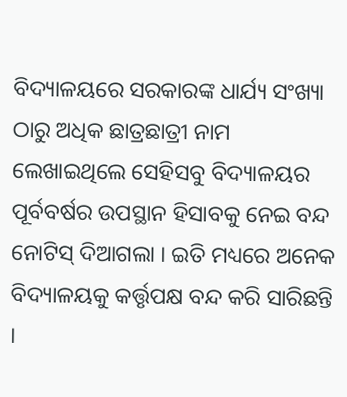ବିଦ୍ୟାଳୟରେ ସରକାରଙ୍କ ଧାର୍ଯ୍ୟ ସଂଖ୍ୟା ଠାରୁ ଅଧିକ ଛାତ୍ରଛାତ୍ରୀ ନାମ ଲେଖାଇଥିଲେ ସେହିସବୁ ବିଦ୍ୟାଳୟର ପୂର୍ବବର୍ଷର ଉପସ୍ଥାନ ହିସାବକୁ ନେଇ ବନ୍ଦ ନୋଟିସ୍ ଦିଆଗଲା । ଇତି ମଧ୍ୟରେ ଅନେକ ବିଦ୍ୟାଳୟକୁ କର୍ତ୍ତୃପକ୍ଷ ବନ୍ଦ କରି ସାରିଛନ୍ତି ।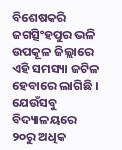ବିଶେଷକରି ଜଗତ୍ସିଂହପୁର ଭଳି ଉପକୂଳ ଜିଲ୍ଲାରେ ଏହି ସମସ୍ୟା ଜଟିଳ ହେବାରେ ଲାଗିଛି । ଯେଉଁସବୁ ବିଦ୍ୟାଳୟରେ ୨୦ରୁ ଅଧିକ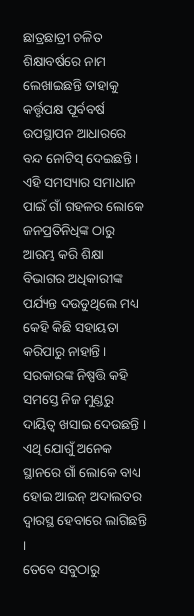ଛାତ୍ରଛାତ୍ରୀ ଚଳିତ ଶିକ୍ଷାବର୍ଷରେ ନାମ ଲେଖାଇଛନ୍ତି ତାହାକୁ କର୍ତ୍ତୃପକ୍ଷ ପୂର୍ବବର୍ଷ ଉପସ୍ଥାପନ ଆଧାରରେ ବନ୍ଦ ନୋଟିସ୍ ଦେଇଛନ୍ତି ।
ଏହି ସମସ୍ୟାର ସମାଧାନ ପାଇଁ ଗାଁ ଗହଳର ଲୋକେ ଜନପ୍ରତିନିଧିଙ୍କ ଠାରୁ ଆରମ୍ଭ କରି ଶିକ୍ଷା ବିଭାଗର ଅଧିକାରୀଙ୍କ ପର୍ଯ୍ୟନ୍ତ ଦଉଡୁଥିଲେ ମଧ୍ୟ କେହି କିଛି ସହାୟତା କରିପାରୁ ନାହାନ୍ତି । ସରକାରଙ୍କ ନିଷ୍ପତ୍ତି କହି ସମସ୍ତେ ନିଜ ମୁଣ୍ଡରୁ ଦାୟିତ୍ୱ ଖସାଇ ଦେଉଛନ୍ତି । ଏଥି ଯୋଗୁଁ ଅନେକ ସ୍ଥାନରେ ଗାଁ ଲୋକେ ବାଧ୍ୟ ହୋଇ ଆଇନ୍ ଅଦାଲତର ଦ୍ୱାରସ୍ଥ ହେବାରେ ଲାଗିଛନ୍ତି ।
ତେବେ ସବୁଠାରୁ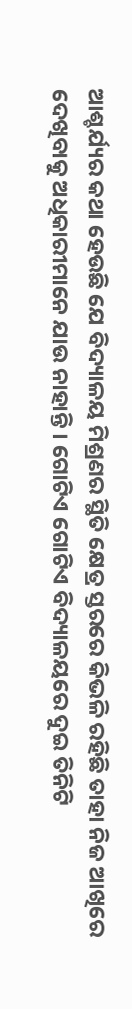ଆଶ୍ଚର୍ଯ୍ୟର କଥା ହେଉଛି ଯେ ବିଦ୍ୟାଳୟ ମିଶ୍ରଣର ସ୍ଥିତି କ୍ଷେତ୍ର ସ୍ତରରେ କିଭଳି ରହିଛି ତାହା ନିଜ ଆଖିରେ ଦେଖିବାକୁ ଅଧିକାରୀମାନେ ଯାଉ ନାହାନ୍ତି । ଗୋଟିଏ ଗୋଟିଏ ବିଦ୍ୟାଳୟରେ ଦୁଇ ତିନିଟି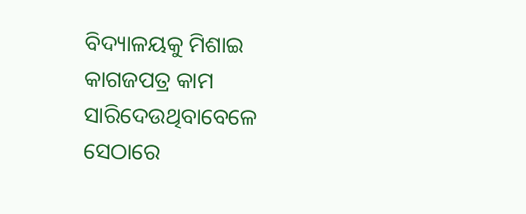ବିଦ୍ୟାଳୟକୁ ମିଶାଇ କାଗଜପତ୍ର କାମ ସାରିଦେଉଥିବାବେଳେ ସେଠାରେ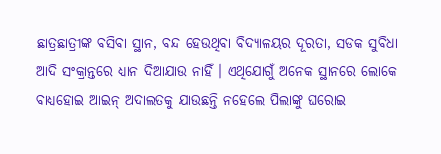ଛାତ୍ରଛାତ୍ରୀଙ୍କ ବସିବା ସ୍ଥାନ, ବନ୍ଦ ହେଉଥିବା ବିଦ୍ୟାଳୟର ଦୂରତା, ସଡକ ସୁବିଧା ଆଦି ସଂକ୍ରାନ୍ତରେ ଧ୍ୟାନ ଦିଆଯାଉ ନାହିଁ । ଏଥିଯୋଗୁଁ ଅନେକ ସ୍ଥାନରେ ଲୋକେ ବାଧ୍ୟହୋଇ ଆଇନ୍ ଅଦାଲତକୁ ଯାଉଛନ୍ତି ନହେଲେ ପିଲାଙ୍କୁ ଘରୋଇ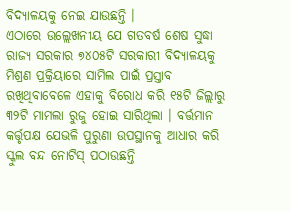ବିଦ୍ୟାଳୟକୁ ନେଇ ଯାଉଛନ୍ତି ।
ଏଠାରେ ଉଲ୍ଲେଖନୀୟ ଯେ ଗତବର୍ଷ ଶେଷ ସୁଦ୍ଧା ରାଜ୍ୟ ସରକାର ୭୪୦୫ଟି ସରକାରୀ ବିଦ୍ୟାଳୟକୁ ମିଶ୍ରଣ ପ୍ରକ୍ରିୟାରେ ସାମିଲ ପାଇଁ ପ୍ରସ୍ତାବ ରଖିଥିବାବେଳେ ଏହାକୁ ବିରୋଧ କରି ୧୫ଟି ଜିଲ୍ଲାରୁ ୩୨ଟି ମାମଲା ରୁଜୁ ହୋଇ ସାରିଥିଲା । ବର୍ତ୍ତମାନ କର୍ତ୍ତୃପକ୍ଷ ଯେଭଳି ପୁରୁଣା ଉପସ୍ଥାନକୁ ଆଧାର କରି ସ୍କୁଲ ବନ୍ଦ ନୋଟିସ୍ ପଠାଉଛନ୍ତି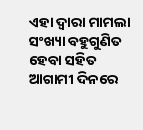ଏହା ଦ୍ୱାରା ମାମଲା ସଂଖ୍ୟା ବହୁଗୁଣିତ ହେବା ସହିତ ଆଗାମୀ ଦିନରେ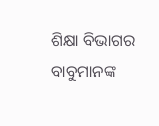ଶିକ୍ଷା ବିଭାଗର ବାବୁମାନଙ୍କ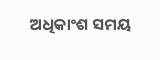ଅଧିକାଂଶ ସମୟ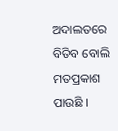ଅଦାଲତରେ ବିତିବ ବୋଲି ମତପ୍ରକାଶ ପାଉଛି ।